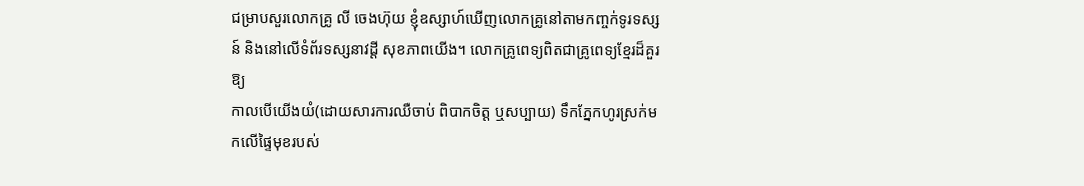ជម្រាបសួរលោកគ្រូ លី ចេងហ៊ុយ ខ្ញុំឧស្សាហ៍ឃើញលោកគ្រូនៅតាមកញ្ចក់ទូរទស្សន៍ និងនៅលើទំព័រទស្សនាវដ្ដី សុខភាពយើង។ លោកគ្រូពេទ្យពិតជាគ្រូពេទ្យខ្មែរដ៏គួរឱ្យ
កាលបើយើងយំ(ដោយសារការឈឺចាប់ ពិបាកចិត្ដ ឬសប្បាយ) ទឹកភ្នែកហូរស្រក់មកលើផ្ទៃមុខរបស់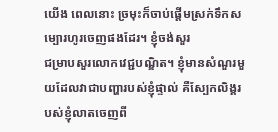យើង ពេលនោះ ច្រមុះក៏ចាប់ផ្ដើមស្រក់ទឹកសម្បោរហូរចេញផងដែរ។ ខ្ញុំចង់សួរ
ជម្រាបសួរលោកវេជ្ជបណ្ឌិត។ ខ្ញុំមានសំណួរមួយដែលវាជាបញ្ហារបស់ខ្ញុំផ្ទាល់ គឺស្បែកលិង្គរបស់ខ្ញុំលាតចេញពី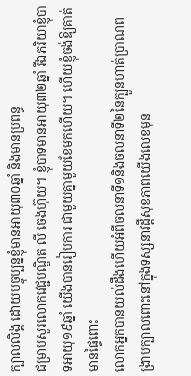ក្បាលលិង្គ ដោយបច្ចុប្បន្នខ្ញុំមានអាយុ៣០ឆ្នាំ និងមានប្រពន្ធ
ជម្រាបសួរលោកវេជ្ជបណ្ឌិត លី ចេងហ៊ុយ។ ខ្ញុំបាទមានអាយុ៣២ឆ្នាំ រីឯភរិយាខ្ញុំបាទអាយុ១៩ឆ្នាំ យើងបានរៀបការ ជាមួយគ្នាមួយខែមកហើយ។ ហើយខ្ញុំចង់ឱ្យគាត់មានផ្ទៃពោះ
លោកអ្នកបានយល់ដឹងហើយអំពីចលនាទី១និងចលនាទី២នៃក្បួនហាត់ប្រាណពង្រាបក្បាលពោះនៅក្នុងទស្សនាវដ្ដីសុខភាពយើងលេខមុន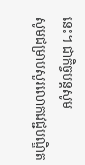នេះ។ ជាកិច្ចបន្ដសូម
សូមជម្រាបសួរលោកវេជ្ជបណ្ឌិត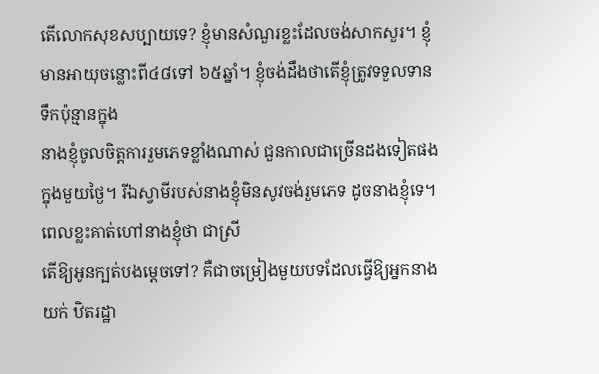តើលោកសុខសប្បាយទេ? ខ្ញុំមានសំណួរខ្លះដែលចង់សាកសួរ។ ខ្ញុំមានអាយុចន្លោះពី៤៨ទៅ ៦៥ឆ្នាំ។ ខ្ញុំចង់ដឹងថាតើខ្ញុំត្រូវទទួលទានទឹកប៉ុន្មានក្នុង
នាងខ្ញុំចូលចិត្ដការរួមភេទខ្លាំងណាស់ ជួនកាលជាច្រើនដងទៀតផងក្នុងមួយថ្ងៃ។ រីឯស្វាមីរបស់នាងខ្ញុំមិនសូវចង់រួមភេទ ដូចនាងខ្ញុំទេ។ ពេលខ្លះគាត់ហៅនាងខ្ញុំថា ជាស្រី
តើឱ្យអូនក្បត់បងម្ដេចទៅ? គឺជាចម្រៀងមួយបទដែលធ្វើឱ្យអ្នកនាង យក់ ឋិតរដ្ឋា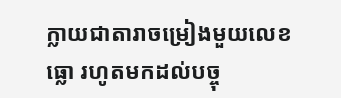ក្លាយជាតារាចម្រៀងមួយលេខធ្លោ រហូតមកដល់បច្ចុ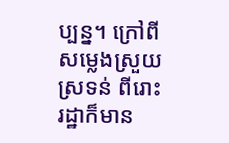ប្បន្ន។ ក្រៅពីសម្លេងស្រួយស្រទន់ ពីរោះ រដ្ឋាក៏មាន